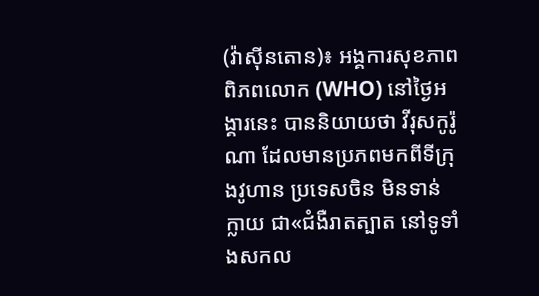(វ៉ាស៊ីនតោន)៖ អង្គការសុខភាពពិភពលោក (WHO) នៅថ្ងៃអង្គារនេះ បាននិយាយថា វីរុសកូរ៉ូណា ដែលមានប្រភពមកពីទីក្រុងវូហាន ប្រទេសចិន មិនទាន់ក្លាយ ជា«ជំងឺរាតត្បាត នៅទូទាំងសកល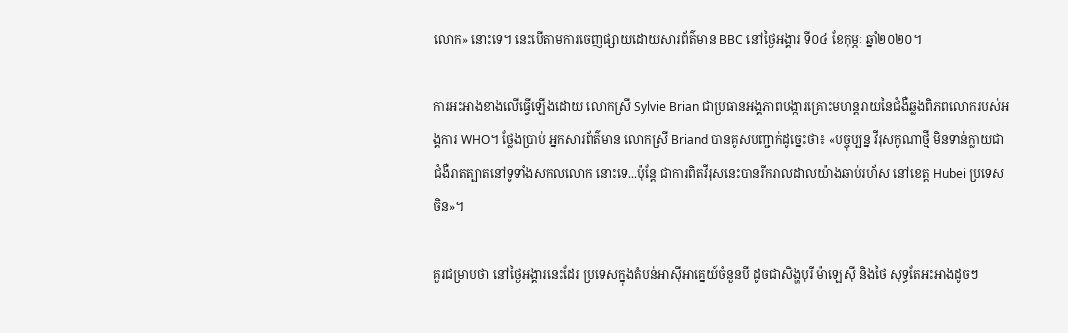លោក» នោះទេ។ នេះបើតាមការចេញផ្សាយដោយសារព័ត៌មាន BBC នៅថ្ងៃអង្គារ ទី០៤ ខែកុម្ភៈ ឆ្នាំ២០២០។

ការអះអាងខាងលើធ្វើឡើងដោយ លោកស្រី Sylvie Brian ជាប្រធានអង្គភាពបង្ការគ្រោះមហន្តរាយនៃជំងឺឆ្លងពិភពលោករបស់អង្គការ WHO។ ថ្លែងប្រាប់ អ្នកសារព័ត៌មាន លោកស្រី Briand បានគូសបញ្ជាក់ដូច្នេះថា៖ «បច្ចុប្បន្ន វីរុសកូណាថ្មី មិនទាន់ក្លាយជាជំងឺរាតត្បាតនៅទូទាំងសកលលោក នោះទេ...ប៉ុន្តែ ជាការពិតវីរុសនេះបានរីករាលដាលយ៉ាងឆាប់រហ័ស នៅខេត្ត Hubei ប្រទេសចិន»។

គួរជម្រាបថា នៅថ្ងៃអង្គារនេះដែរ ប្រទេសក្នុងតំបន់អាស៊ីអាគ្នេយ៍ចំនួនបី ដូចជាសិង្ហបុរី ម៉ាឡេស៊ី និងថៃ សុទ្ធតែអះអាងដូចៗ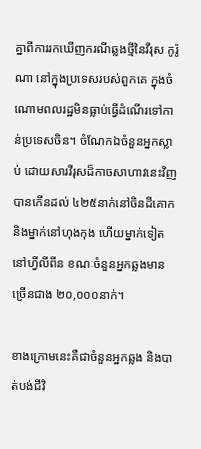គ្នាពីការរកឃើញករណីឆ្លងថ្មីនៃវីរុស កូរ៉ូណា នៅក្នុងប្រទេសរបស់ពួកគេ ក្នុងចំណោមពលរដ្ឋមិនធ្លាប់ធ្វើដំណើរទៅកាន់ប្រទេសចិន។ ចំណែកឯចំនួនអ្នកស្លាប់ ដោយសារវីរុសដ៏កាចសាហាវនេះវិញ បានកើនដល់ ៤២៥នាក់នៅចិនដីគោក និងម្នាក់នៅហុងកុង ហើយម្នាក់ទៀតនៅហ្វីលីពីន ខណៈចំនួនអ្នកឆ្លងមានច្រើនជាង ២០,០០០នាក់។

ខាងក្រោមនេះគឺជាចំនួនអ្នកឆ្លង និងបាត់បង់ជីវិ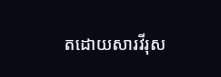តដោយសារវីរុស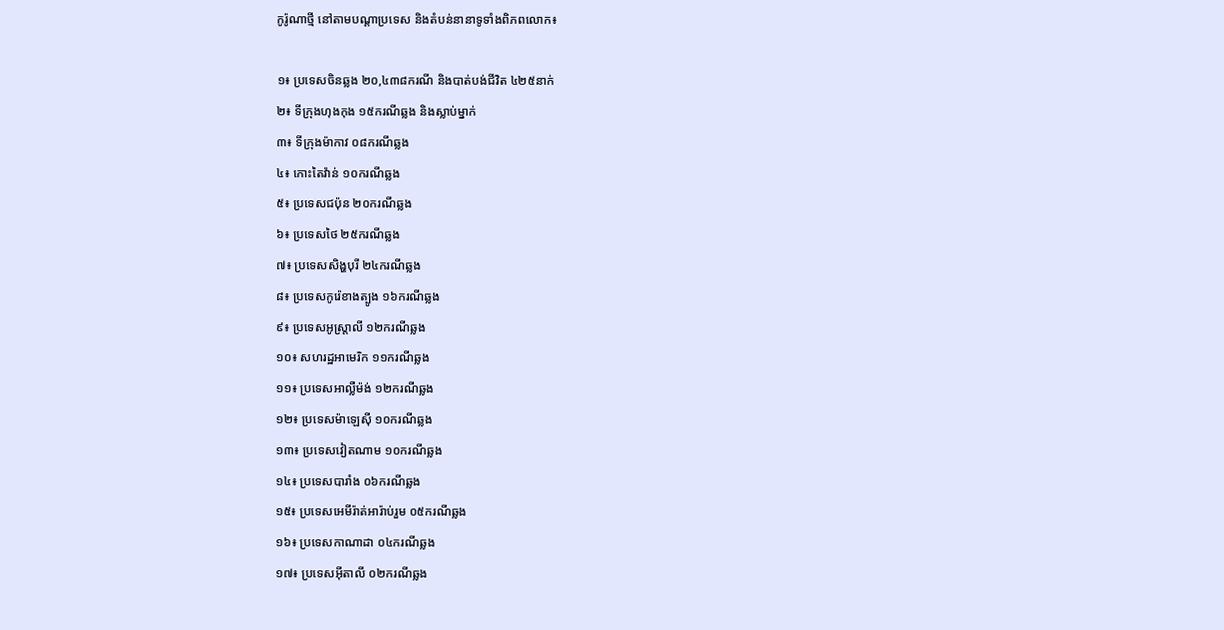កូរ៉ូណាថ្មី នៅតាមបណ្តាប្រទេស និងតំបន់នានាទូទាំងពិភពលោក៖

១៖ ប្រទេសចិនឆ្លង ២០,៤៣៨ករណី និងបាត់បង់ជីវិត ៤២៥នាក់
២៖ ទីក្រុងហុងកុង ១៥ករណីឆ្លង និងស្លាប់ម្នាក់
៣៖ ទីក្រុងម៉ាកាវ ០៨ករណីឆ្លង
៤៖ កោះតៃវ៉ាន់ ១០ករណីឆ្លង
៥៖ ប្រទេសជប៉ុន ២០ករណីឆ្លង
៦៖ ប្រទេសថៃ ២៥ករណីឆ្លង
៧៖ ប្រទេសសិង្ហបុរី ២៤ករណីឆ្លង
៨៖ ប្រទេសកូរ៉េខាងត្បូង ១៦ករណីឆ្លង
៩៖ ប្រទេសអូស្ត្រាលី ១២ករណីឆ្លង
១០៖ សហរដ្ឋអាមេរិក ១១ករណីឆ្លង
១១៖ ប្រទេសអាល្លឺម៉ង់ ១២ករណីឆ្លង
១២៖ ប្រទេសម៉ាឡេស៊ី ១០ករណីឆ្លង
១៣៖ ប្រទេសវៀតណាម ១០ករណីឆ្លង
១៤៖ ប្រទេសបារាំង ០៦ករណីឆ្លង
១៥៖ ប្រទេសអេមីរ៉ាត់អារ៉ាប់រួម ០៥ករណីឆ្លង
១៦៖ ប្រទេសកាណាដា ០៤ករណីឆ្លង
១៧៖ ប្រទេសអ៊ីតាលី ០២ករណីឆ្លង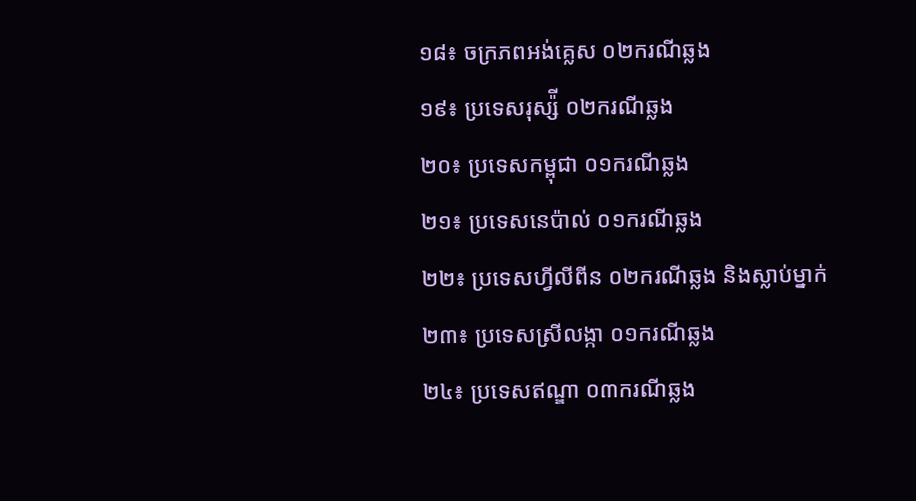១៨៖ ចក្រភពអង់គ្លេស ០២ករណីឆ្លង
១៩៖ ប្រទេសរុស្ស៉ី ០២ករណីឆ្លង
២០៖ ប្រទេសកម្ពុជា ០១ករណីឆ្លង
២១៖ ប្រទេសនេប៉ាល់ ០១ករណីឆ្លង
២២៖ ប្រទេសហ្វីលីពីន ០២ករណីឆ្លង និងស្លាប់ម្នាក់
២៣៖ ប្រទេសស្រីលង្កា ០១ករណីឆ្លង
២៤៖ ប្រទេសឥណ្ឌា ០៣ករណីឆ្លង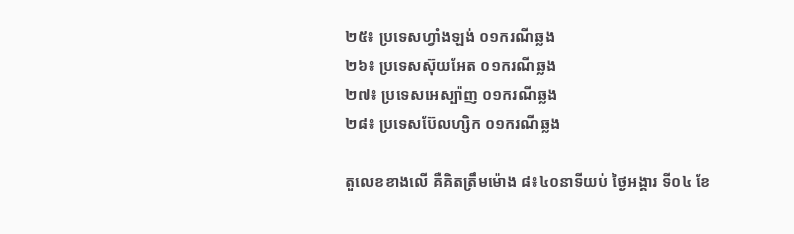២៥៖ ប្រទេសហ្វាំងឡង់ ០១ករណីឆ្លង
២៦៖ ប្រទេសស៊ុយអែត ០១ករណីឆ្លង
២៧៖ ប្រទេសអេស្ប៉ាញ ០១ករណីឆ្លង
២៨៖ ប្រទេសប៊ែលហ្សិក ០១ករណីឆ្លង

តួលេខខាងលើ គឺគិតត្រឹមម៉ោង ៨៖៤០នាទីយប់ ថ្ងៃអង្គារ ទី០៤ ខែ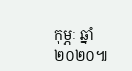កុម្ភៈ ឆ្នាំ២០២០៕